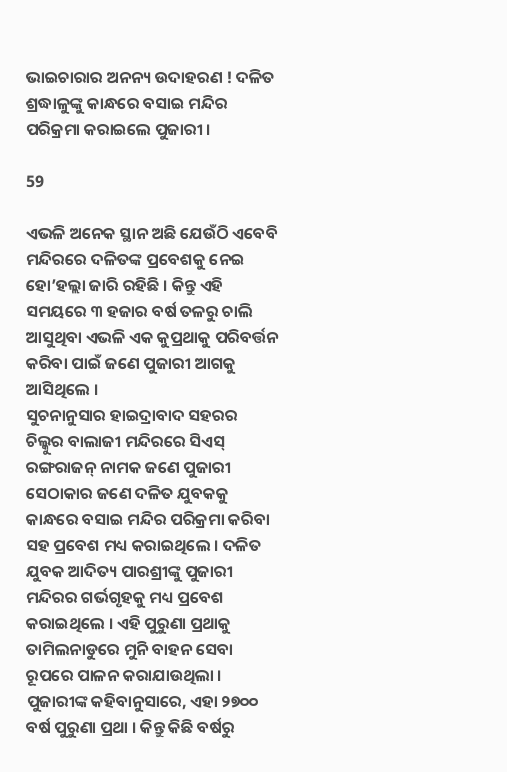ଭାଇଚାରାର ଅନନ୍ୟ ଉଦାହରଣ ! ଦଳିତ ଶ୍ରଦ୍ଧାଳୁଙ୍କୁ କାନ୍ଧରେ ବସାଇ ମନ୍ଦିର ପରିକ୍ରମା କରାଇଲେ ପୁଜାରୀ ।

59

ଏଭଳି ଅନେକ ସ୍ଥାନ ଅଛି ଯେଉଁଠି ଏବେବି ମନ୍ଦିରରେ ଦଳିତଙ୍କ ପ୍ରବେଶକୁ ନେଇ ହୋ’ହଲ୍ଲା ଜାରି ରହିଛି । କିନ୍ତୁ ଏହି ସମୟରେ ୩ ହଜାର ବର୍ଷ ତଳରୁ ଚାଲି ଆସୁଥିବା ଏଭଳି ଏକ କୁପ୍ରଥାକୁ ପରିବର୍ତ୍ତନ କରିବା ପାଇଁ ଜଣେ ପୁଜାରୀ ଆଗକୁ ଆସିଥିଲେ ।
ସୁଚନାନୁସାର ହାଇଦ୍ରାବାଦ ସହରର ଚିଲ୍କୁର ବାଲାଜୀ ମନ୍ଦିରରେ ସିଏସ୍ ରଙ୍ଗରାଜନ୍ ନାମକ ଜଣେ ପୁଜାରୀ ସେଠାକାର ଜଣେ ଦଳିତ ଯୁବକକୁ କାନ୍ଧରେ ବସାଇ ମନ୍ଦିର ପରିକ୍ରମା କରିବା ସହ ପ୍ରବେଶ ମଧ୍ୟ କରାଇଥିଲେ । ଦଳିତ ଯୁବକ ଆଦିତ୍ୟ ପାରଶ୍ରୀଙ୍କୁ ପୁଜାରୀ ମନ୍ଦିରର ଗର୍ଭଗୃହକୁ ମଧ୍ୟ ପ୍ରବେଶ କରାଇଥିଲେ । ଏହି ପୁରୁଣା ପ୍ରଥାକୁ ତାମିଲନାଡୁରେ ମୁନି ବାହନ ସେବା ରୂପରେ ପାଳନ କରାଯାଉଥିଲା । ପୁଜାରୀଙ୍କ କହିବାନୁସାରେ, ଏହା ୨୭୦୦ ବର୍ଷ ପୁରୁଣା ପ୍ରଥା । କିନ୍ତୁ କିଛି ବର୍ଷରୁ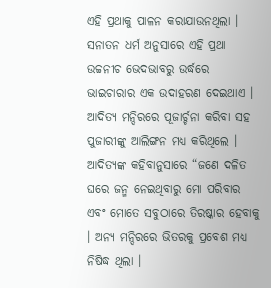ଏହି ପ୍ରଥାକୁ ପାଳନ କରାଯାଉନଥିଲା । ସନାତନ ଧର୍ମ ଅନୁସାରେ ଏହି ପ୍ରଥା ଉଚ୍ଚନୀଚ ଭେଦଭାବରୁ ଉର୍ଦ୍ଧରେ ଭାଇଚାରାର ଏକ ଉଦାହରଣ ଦେଇଥାଏ । ଆଦିତ୍ୟ ମନ୍ଦିରରେ ପୂଜାର୍ଚ୍ଚନା କରିବା ସହ ପୁଜାରୀଙ୍କୁ ଆଲିଙ୍ଗନ ମଧ୍ୟ କରିଥିଲେ । ଆଦିତ୍ୟଙ୍କ କହିବାନୁସାରେ “ଜଣେ ଦଳିତ ଘରେ ଜନ୍ମ ନେଇଥିବାରୁ ମୋ ପରିବାର ଏବଂ ମୋତେ ସବୁଠାରେ ତିରଷ୍କାର ହେବାକୁ । ଅନ୍ୟ ମନ୍ଦିରରେ ଭିତରକୁ ପ୍ରବେଶ ମଧ୍ୟ ନିଷିଦ୍ଧ ଥିଲା ।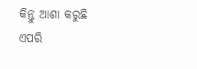କିନ୍ତୁ ଆଶା କରୁଛି ଏପରି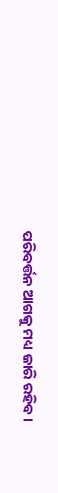ପରିବର୍ତ୍ତନ ଆଗକୁ ମଧ୍ୟ ଜାରି ରହିବ ।